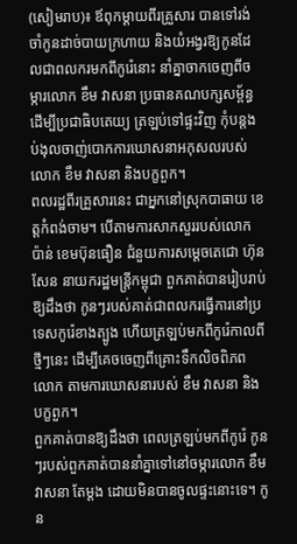(សៀមរាប)៖ ឪពុកម្តាយពីរគ្រួសារ បានទៅរង់ចាំកូនដាច់បាយក្រហាយ និងយំអង្វរឱ្យកូនដែលជាពលករមកពីកូរ៉េនោះ នាំគ្នាចាកចេញពីចម្ការលោក ខឹម វាសនា ប្រធានគណបក្សសម្ព័ន្ធដើម្បីប្រជាធិបតេយ្យ ត្រឡប់ទៅផ្ទះវិញ កុំបន្តងប់ងុលចាញ់បោកការឃោសនាអកុសលរបស់លោក ខឹម វាសនា និងបក្ខពួក។
ពលរដ្ឋពីរគ្រួសារនេះ ជាអ្នកនៅស្រុកបាធាយ ខេត្តកំពង់ចាម។ បើតាមការសាកសួររបស់លោក ប៉ាន់ ខេមប៊ុនធឿន ជំនួយការសម្តេចតេជោ ហ៊ុន សែន នាយករដ្ឋមន្ត្រីកម្ពុជា ពួកគាត់បានរៀបរាប់ឱ្យដឹងថា កូនៗរបស់គាត់ជាពលករធ្វើការនៅប្រទេសកូរ៉េខាងត្បូង ហើយត្រឡប់មកពីកូរ៉េកាលពីថ្មីៗនេះ ដើម្បីគេចចេញពីគ្រោះទឹកលិចពិភពលោក តាមការឃោសនារបស់ ខឹម វាសនា និងបក្ខពួក។
ពួកគាត់បានឱ្យដឹងថា ពេលត្រឡប់មកពីកូរ៉េ កូនៗរបស់ពួកគាត់បាននាំគ្នាទៅនៅចម្ការលោក ខឹម វាសនា តែម្តង ដោយមិនបានចូលផ្ទះនោះទេ។ កូន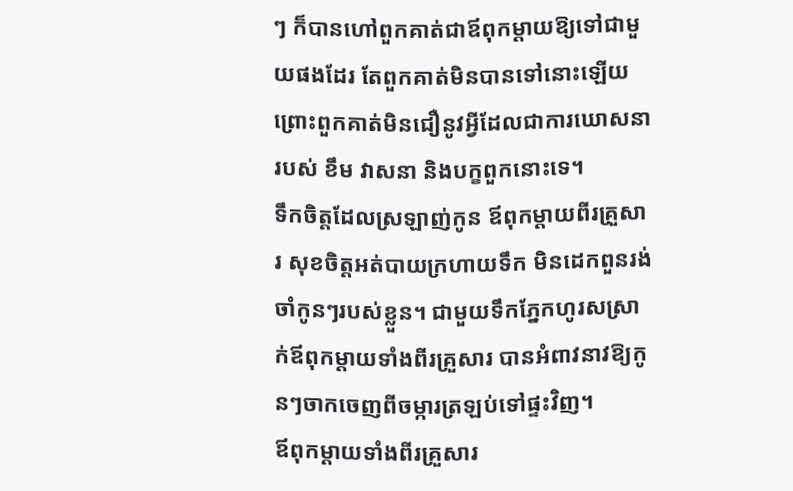ៗ ក៏បានហៅពួកគាត់ជាឪពុកម្តាយឱ្យទៅជាមួយផងដែរ តែពួកគាត់មិនបានទៅនោះឡើយ ព្រោះពួកគាត់មិនជឿនូវអ្វីដែលជាការឃោសនារបស់ ខឹម វាសនា និងបក្ខពួកនោះទេ។
ទឹកចិត្តដែលស្រឡាញ់កូន ឪពុកម្តាយពីរគ្រួសារ សុខចិត្តអត់បាយក្រហាយទឹក មិនដេកពួនរង់ចាំកូនៗរបស់ខ្លួន។ ជាមួយទឹកភ្នែកហូរសស្រាក់ឪពុកម្តាយទាំងពីរគ្រួសារ បានអំពាវនាវឱ្យកូនៗចាកចេញពីចម្ការត្រឡប់ទៅផ្ទះវិញ។
ឪពុកម្តាយទាំងពីរគ្រួសារ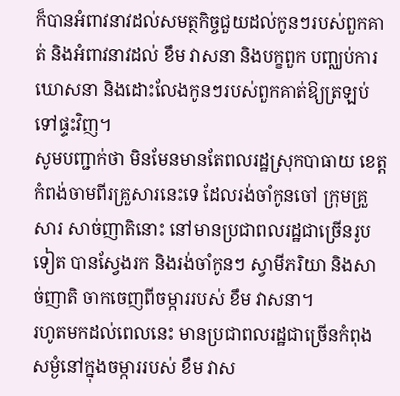ក៏បានអំពាវនាវដល់សមត្ថកិច្ចជួយដល់កូនៗរបស់ពួកគាត់ និងអំពាវនាវដល់ ខឹម វាសនា និងបក្ខពួក បញ្ឈប់ការឃោសនា និងដោះលែងកូនៗរបស់ពួកគាត់ឱ្យត្រឡប់ទៅផ្ទះវិញ។
សូមបញ្ជាក់ថា មិនមែនមានតែពលរដ្ឋស្រុកបាធាយ ខេត្តកំពង់ចាមពីរគ្រួសារនេះទេ ដែលរង់ចាំកូនចៅ ក្រុមគ្រួសារ សាច់ញាតិនោះ នៅមានប្រជាពលរដ្ឋជាច្រើនរូបទៀត បានស្វែងរក និងរង់ចាំកូនៗ ស្វាមីភរិយា និងសាច់ញាតិ ចាកចេញពីចម្ការរបស់ ខឹម វាសនា។
រហូតមកដល់ពេលនេះ មានប្រជាពលរដ្ឋជាច្រើនកំពុងសម្ងំនៅក្នុងចម្ការរបស់ ខឹម វាស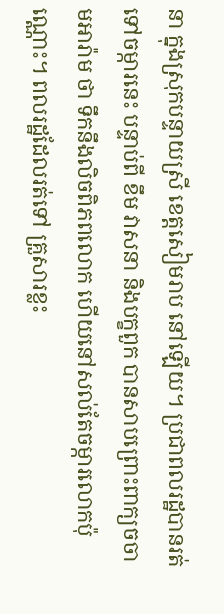នា ក្នុងស្រុកបន្ទាយស្រី ខេត្តសៀមរាប នៅឡើយ។ ប្រជាពលរដ្ឋបានរត់ទៅចម្ការនេះ បន្ទាប់ពី ខឹម វាសនា និងបក្ខពួក បានសាបព្រោះពាក្យចចាមអារ៉ាម ថា ទឹកនឹងលិចពិភពលោក ហើយនៅសល់តែចម្ការលោកប៉ុណ្ណោះ។ ពលរដ្ឋដែលរត់ទៅ គ្រួសារខ្លះ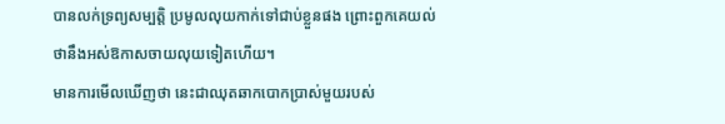បានលក់ទ្រព្យសម្បត្តិ ប្រមូលលុយកាក់ទៅជាប់ខ្លួនផង ព្រោះពួកគេយល់ថានឹងអស់ឱកាសចាយលុយទៀតហើយ។
មានការមើលឃើញថា នេះជាឈុតឆាកបោកប្រាស់មួយរបស់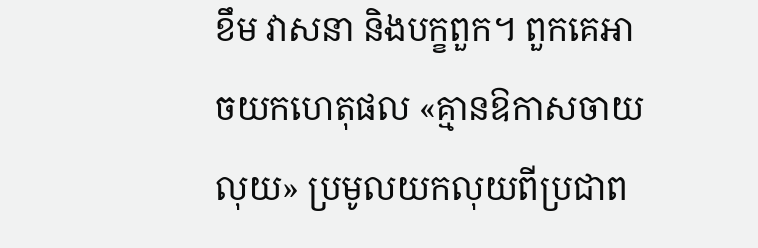ខឹម វាសនា និងបក្ខពួក។ ពួកគេអាចយកហេតុផល «គ្មានឱកាសចាយលុយ» ប្រមូលយកលុយពីប្រជាព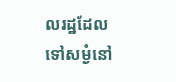លរដ្ឋដែលទៅសម្ងំនៅ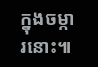ក្នុងចម្ការនោះ៕